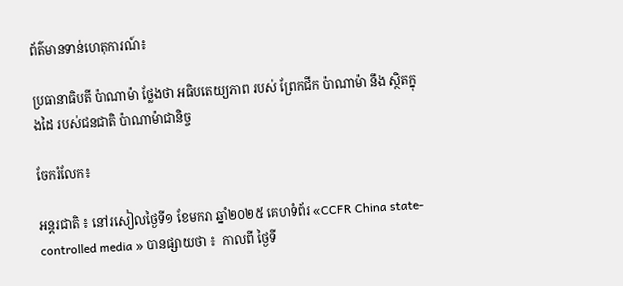ព័ត៌មានទាន់ហេតុការណ៍៖

ប្រធានាធិបតី ប៉ាណាម៉ា ថ្លែងថា អធិបតេយ្យភាព របស់ ព្រែកជីក ប៉ាណាម៉ា នឹង ស្ថិតក្នុងដៃ របស់ជនជាតិ ប៉ាណាម៉ាជានិច្ច

ចែករំលែក៖

អន្តរជាតិ ៖ នៅរសៀលថ្ងៃទី១ ខែមករា ឆ្នាំ២០២៥ គេហទំព័រ «CCFR China state-controlled media » បានផ្សាយថា ៖  កាលពី ថ្ងៃទី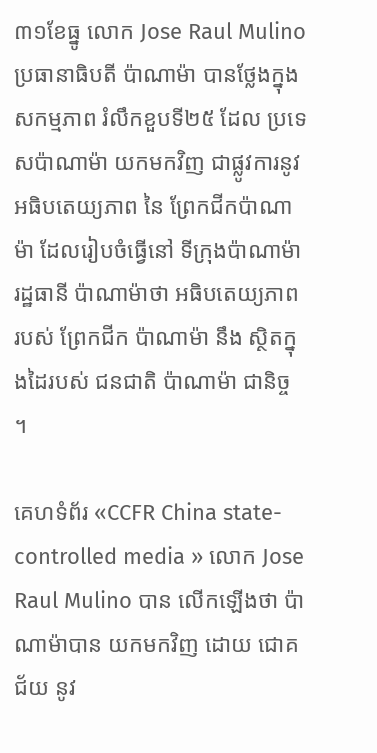៣១ខែធ្នូ លោក Jose Raul Mulino ប្រធានាធិបតី ប៉ាណាម៉ា បានថ្លែងក្នុង សកម្មភាព រំលឹកខួបទី២៥ ដែល ប្រទេសប៉ាណាម៉ា យកមកវិញ ជាផ្លូវការនូវ អធិបតេយ្យភាព នៃ ព្រែកជីកប៉ាណាម៉ា ដែលរៀបចំធ្វើនៅ ទីក្រុងប៉ាណាម៉ា រដ្ឋធានី ប៉ាណាម៉ាថា អធិបតេយ្យភាព របស់ ព្រែកជីក ប៉ាណាម៉ា នឹង ស្ថិតក្នុងដៃរបស់ ជនជាតិ ប៉ាណាម៉ា ជានិច្ច ។

គេហទំព័រ «CCFR China state-controlled media » លោក Jose Raul Mulino បាន លើកឡើងថា ប៉ាណាម៉ាបាន យកមកវិញ ដោយ ជោគជ័យ នូវ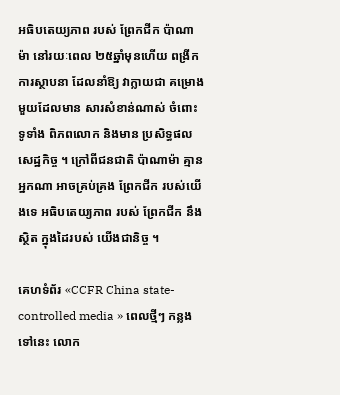អធិបតេយ្យភាព របស់ ព្រែកជីក ប៉ាណាម៉ា នៅរយៈពេល ២៥ឆ្នាំមុនហើយ ពង្រីកការស្ថាបនា ដែលនាំឱ្យ វាក្លាយជា គម្រោង មួយដែលមាន សារសំខាន់ណាស់ ចំពោះទូទាំង ពិភពលោក និងមាន ប្រសិទ្ធផល សេដ្ឋកិច្ច ។ ក្រៅពីជនជាតិ ប៉ាណាម៉ា គ្មានអ្នកណា អាចគ្រប់គ្រង ព្រែកជីក របស់យើងទេ អធិបតេយ្យភាព របស់ ព្រែកជីក នឹង ស្ថិត ក្នុងដៃរបស់ យើងជានិច្ច ។

គេហទំព័រ «CCFR China state-controlled media » ពេលថ្មីៗ កន្លងទៅនេះ លោក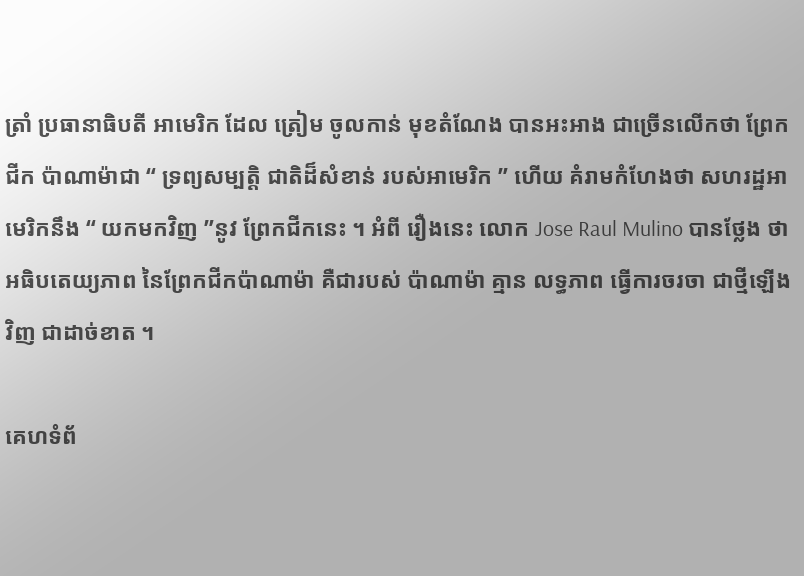ត្រាំ ប្រធានាធិបតី អាមេរិក ដែល ត្រៀម ចូលកាន់ មុខតំណែង បានអះអាង ជាច្រើនលើកថា ព្រែកជីក ប៉ាណាម៉ាជា “ ទ្រព្យសម្បត្តិ ជាតិដ៏សំខាន់ របស់អាមេរិក ” ហើយ គំរាមកំហែងថា សហរដ្ឋអាមេរិកនឹង “ យកមកវិញ ”នូវ ព្រែកជីកនេះ ។ អំពី រឿងនេះ លោក Jose Raul Mulino បានថ្លែង ថា អធិបតេយ្យភាព នៃព្រែកជីកប៉ាណាម៉ា គឺជារបស់ ប៉ាណាម៉ា គ្មាន លទ្ធភាព ធ្វើការចរចា ជាថ្មីឡើងវិញ ជាដាច់ខាត ។

គេហទំព័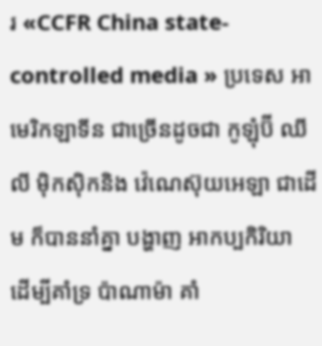រ «CCFR China state-controlled media » ប្រទេស អាមេរិកឡាទីន ជាច្រើនដូចជា កូឡុំប៊ី ឈីលី ម៉ិកស៊ិកនិង វ៉េណេស៊ុយអេឡា ជាដើម ក៏បាននាំគ្នា បង្ហាញ អាកប្បកិរិយា ដើម្បីគាំទ្រ ប៉ាណាម៉ា គាំ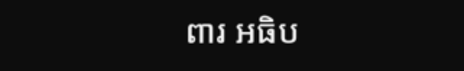ពារ អធិប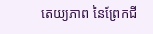តេយ្យភាព នៃព្រែកជី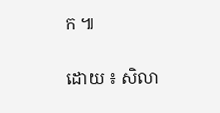ក ៕

ដោយ ៖ សិលា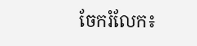ចែករំលែក៖